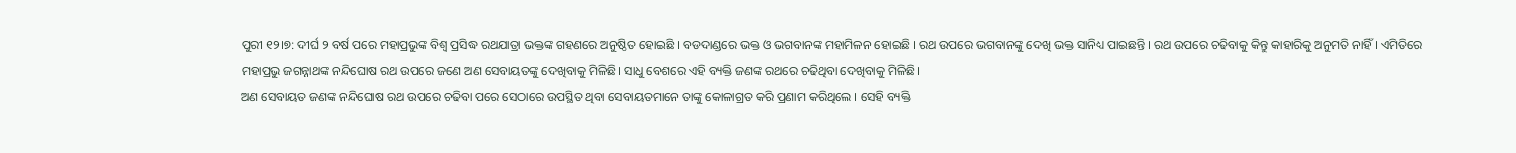ପୁରୀ ୧୨।୭: ଦୀର୍ଘ ୨ ବର୍ଷ ପରେ ମହାପ୍ରଭୁଙ୍କ ବିଶ୍ବ ପ୍ରସିଦ୍ଧ ରଥଯାତ୍ରା ଭକ୍ତଙ୍କ ଗହଣରେ ଅନୁଷ୍ଠିତ ହୋଇଛି । ବଡଦାଣ୍ଡରେ ଭକ୍ତ ଓ ଭଗବାନଙ୍କ ମହାମିଳନ ହୋଇଛି । ରଥ ଉପରେ ଭଗବାନଙ୍କୁ ଦେଖି ଭକ୍ତ ସାନିଧ୍ୟ ପାଇଛନ୍ତି । ରଥ ଉପରେ ଚଢିବାକୁ କିନ୍ତୁ କାହାରିକୁ ଅନୁମତି ନାହିଁ । ଏମିତିରେ ମହାପ୍ରଭୁ ଜଗନ୍ନାଥଙ୍କ ନନ୍ଦିଘୋଷ ରଥ ଉପରେ ଜଣେ ଅଣ ସେବାୟତଙ୍କୁ ଦେଖିବାକୁ ମିଳିଛି। ସାଧୁ ବେଶରେ ଏହି ବ୍ୟକ୍ତି ଜଣଙ୍କ ରଥରେ ଚଢିଥିବା ଦେଖିବାକୁ ମିଳିଛି।
ଅଣ ସେବାୟତ ଜଣଙ୍କ ନନ୍ଦିଘୋଷ ରଥ ଉପରେ ଚଢିବା ପରେ ସେଠାରେ ଉପସ୍ଥିତ ଥିବା ସେବାୟତମାନେ ତାଙ୍କୁ କୋଳାଗ୍ରତ କରି ପ୍ରଣାମ କରିଥିଲେ । ସେହି ବ୍ୟକ୍ତି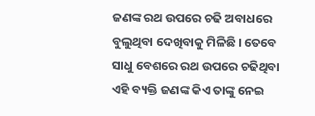ଜଣଙ୍କ ରଥ ଉପରେ ଚଢି ଅବାଧରେ ବୁଲୁଥିବା ଦେଖିବାକୁ ମିଳିଛି । ତେବେ ସାଧୁ ବେଶରେ ରଥ ଉପରେ ଚଢିଥିବା ଏହି ବ୍ୟକ୍ତି ଜଣଙ୍କ କିଏ ତାଙ୍କୁ ନେଇ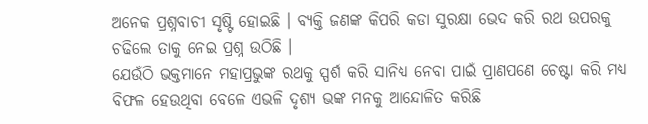ଅନେକ ପ୍ରଶ୍ନବାଚୀ ସୃଷ୍ଟି ହୋଇଛି । ବ୍ୟକ୍ତି ଜଣଙ୍କ କିପରି କଡା ସୁରକ୍ଷା ଭେଦ କରି ରଥ ଉପରକୁ ଚଢିଲେ ତାକୁ ନେଇ ପ୍ରଶ୍ନ ଉଠିଛି ।
ଯେଉଁଠି ଭକ୍ତମାନେ ମହାପ୍ରଭୁଙ୍କ ରଥକୁ ସ୍ପର୍ଶ କରି ସାନିଧ୍ୟ ନେବା ପାଇଁ ପ୍ରାଣପଣେ ଚେଷ୍ଟା କରି ମଧ୍ୟ ବିଫଳ ହେଉଥିବା ବେଳେ ଏଭଳି ଦୃଶ୍ୟ ଭଙ୍କ ମନକୁ ଆନ୍ଦୋଳିତ କରିଛି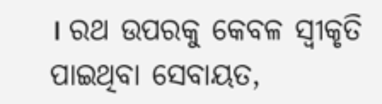। ରଥ ଉପରକୁ କେବଳ ସ୍ବୀକୃତି ପାଇଥିବା ସେବାୟତ,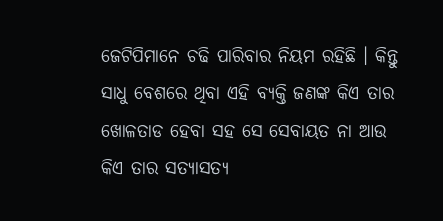ଜେଟିପିମାନେ ଚଢି ପାରିବାର ନିୟମ ରହିଛି । କିନ୍ତୁ ସାଧୁ ବେଶରେ ଥିବା ଏହି ବ୍ୟକ୍ତି ଜଣଙ୍କ କିଏ ତାର ଖୋଳତାଡ ହେବା ସହ ସେ ସେବାୟତ ନା ଆଉ କିଏ ତାର ସତ୍ୟାସତ୍ୟ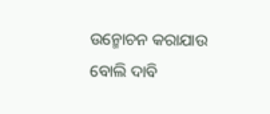ଉନ୍ମୋଚନ କରାଯାଉ ବୋଲି ଦାବି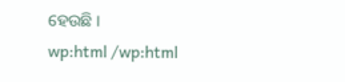ହେଉଛି ।
wp:html /wp:html